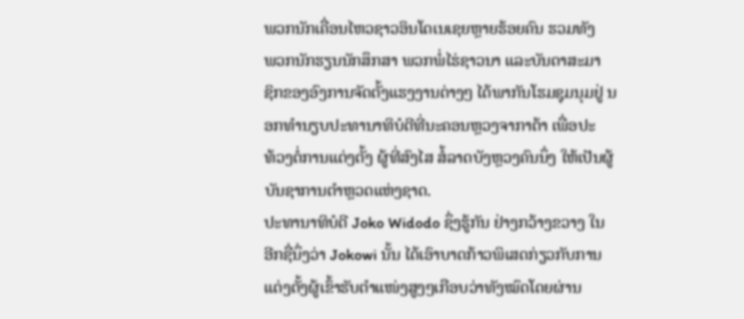ພວກນັກເຄື່ອນໄຫວຊາວອິນໂດເນເຊຍຫຼາຍຮ້ອຍຄົນ ຮວມທັງ
ພວກນັກຮຽນນັກສຶກສາ ພວກພໍ່ໄຮ່ຊາວນາ ແລະບັນດາສະມາ
ຊິກຂອງອົງການຈັດຕັ້ງແຮງງານຕ່າງໆ ໄດ້ພາກັນໂຮມຊຸມນຸມຢູ່ ນອກທຳນຽບປະທານາທິບໍດີທີ່ນະຄອນຫຼວງຈາກາຕ້າ ເພື່ອປະ
ທ້ວງຕໍ່ການແຕ່ງຕັ້ງ ຜູ້ທີ່ສົງໄສ ສໍ້ລາດບັງຫຼວງຄົນນຶ່ງ ໃຫ້ເປັນຜູ້
ບັນຊາການຕຳຫຼວດແຫ່ງຊາດ.
ປະທານາທິບໍດີ Joko Widodo ຊຶ່ງຮູ້ກັນ ຢ່າງກວ້າງຂວາງ ໃນ
ອີກຊື່ນຶ່ງວ່າ Jokowi ນັ້ນ ໄດ້ເອົາບາດກ້າວພິເສດກ່ຽວກັບການ
ແຕ່ງຕັ້ງຜູ້ເຂົ້າຮັບຕຳແໜ່ງສູງໆເກືອບວ່າທັງໝົດໂດຍຜ່ານ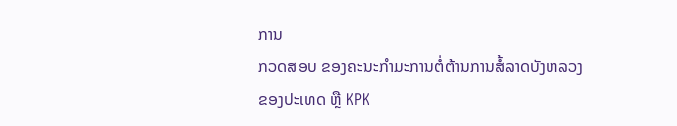ການ
ກວດສອບ ຂອງຄະນະກຳມະການຕໍ່ຕ້ານການສໍ້ລາດບັງຫລວງ
ຂອງປະເທດ ຫຼື KPK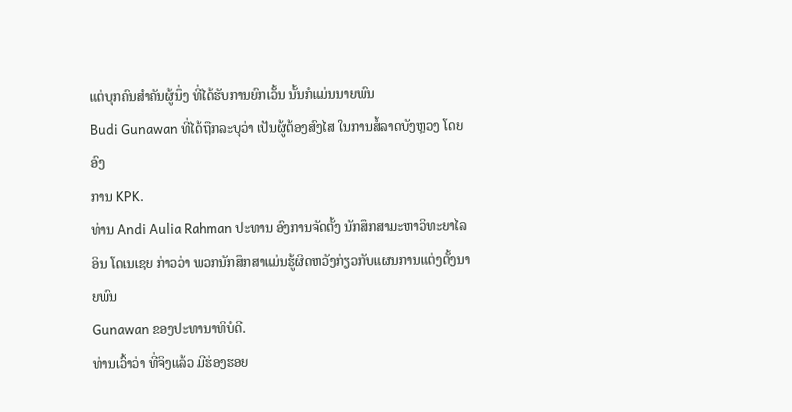ແຕ່ບຸກຄົນສຳຄັນຜູ້ນຶ່ງ ທີ່ໄດ້ຮັບການຍົກເວັ້ນ ນັ້ນກໍແມ່ນນາຍພົນ
Budi Gunawan ທີ່ໄດ້ຖືກລະບຸວ່າ ເປັນຜູ້ຕ້ອງສົງໄສ ໃນການສໍ້ລາດບັງຫຼວງ ໂດຍອົງ
ການ KPK.
ທ່ານ Andi Aulia Rahman ປະທານ ອົງການຈັດຕັ້ງ ນັກສຶກສາມະຫາວິທະຍາໄລອິນ ໂດເນເຊຍ ກ່າວວ່າ ພວກນັກສຶກສາແມ່ນຮູ້ຜິດຫວັງກ່ຽວກັບແຜນການແຕ່ງຕັ້ງນາຍພົນ
Gunawan ຂອງປະທານາທິບໍດີ.
ທ່ານເວົ້າວ່າ ທີ່ຈິງແລ້ວ ມີຮ່ອງຮອຍ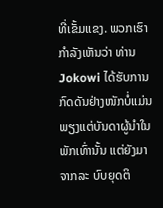ທີ່ເຂັ້ມແຂງ. ພວກເຮົາກຳລັງເຫັນວ່າ ທ່ານ Jokowi ໄດ້ຮັບການກົດດັນຢ່າງໜັກບໍ່ແມ່ນພຽງແຕ່ບັນດາຜູ້ນຳໃນພັກເທົ່ານັ້ນ ແຕ່ຍັງມາຈາກລະ ບົບຍຸດຕິ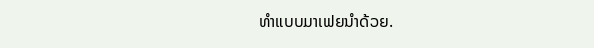ທຳແບບມາເຟຍນຳດ້ວຍ.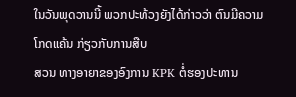ໃນວັນພຸດວານນີ້ ພວກປະທ້ວງຍັງໄດ້ກ່າວວ່າ ຕົນມີຄວາມໂກດແຄ້ນ ກ່ຽວກັບການສືບ
ສວນ ທາງອາຍາຂອງອົງການ KPK ຕໍ່ຮອງປະທານ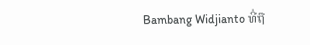Bambang Widjianto ທີ່ຖື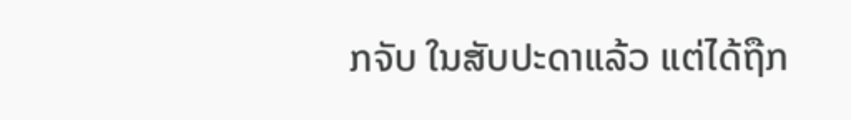ກຈັບ ໃນສັບປະດາແລ້ວ ແຕ່ໄດ້ຖືກ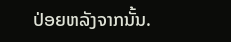ປ່ອຍຫລັງຈາກນັ້ນ.